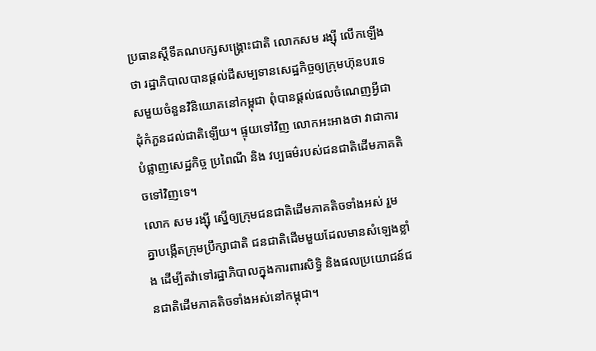ប្រធានស្ដីទីគណបក្សសង្គ្រោះជាតិ លោកសម រង្ស៊ី លើកឡើងថា រដ្ឋាភិបាលបានផ្ដល់ដីសម្បទានសេដ្ឋកិច្ចឲ្យក្រុមហ៊ុនបរទេសមួយចំនួនវិនិយោគនៅកម្ពុជា ពុំបានផ្ដល់ផលចំណេញអ្វីជាដុំកំភួនដល់ជាតិឡើយ។ ផ្ទុយទៅវិញ លោកអះអាងថា វាជាការបំផ្លាញសេដ្ឋកិច្ច ប្រពៃណី និង វប្បធម៌របស់ជនជាតិដើមភាគតិចទៅវិញទេ។
លោក សម រង្ស៊ី ស្នើឲ្យក្រុមជនជាតិដើមភាគតិចទាំងអស់ រួមគ្នាបង្កើតក្រុមប្រឹក្សាជាតិ ជនជាតិដើមមួយដែលមានសំឡេងខ្លាំង ដើម្បីតវ៉ាទៅរដ្ឋាភិបាលក្នុងការពារសិទ្ធិ និងផលប្រយោជន៍ជនជាតិដើមភាគតិចទាំងអស់នៅកម្ពុជា។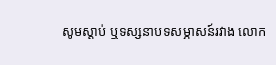សូមស្ដាប់ ឬទស្សនាបទសម្ភាសន៍រវាង លោក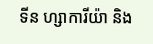ទីន ហ្សាការីយ៉ា និង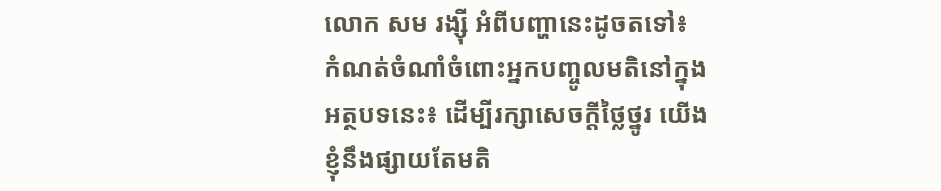លោក សម រង្ស៊ី អំពីបញ្ហានេះដូចតទៅ៖
កំណត់ចំណាំចំពោះអ្នកបញ្ចូលមតិនៅក្នុងអត្ថបទនេះ៖ ដើម្បីរក្សាសេចក្ដីថ្លៃថ្នូរ យើងខ្ញុំនឹងផ្សាយតែមតិ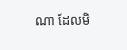ណា ដែលមិ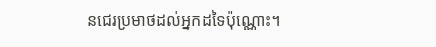នជេរប្រមាថដល់អ្នកដទៃប៉ុណ្ណោះ។